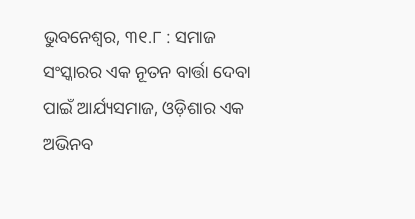ଭୁବନେଶ୍ୱର, ୩୧.୮ : ସମାଜ ସଂସ୍କାରର ଏକ ନୂତନ ବାର୍ତ୍ତା ଦେବା ପାଇଁ ଆର୍ଯ୍ୟସମାଜ, ଓଡ଼ିଶାର ଏକ ଅଭିନବ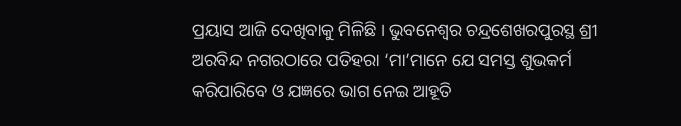ପ୍ରୟାସ ଆଜି ଦେଖିବାକୁ ମିଳିଛି । ଭୁବନେଶ୍ୱର ଚନ୍ଦ୍ରଶେଖରପୁରସ୍ଥ ଶ୍ରୀ ଅରବିନ୍ଦ ନଗରଠାରେ ପତିହରା ‘ମା’ମାନେ ଯେ ସମସ୍ତ ଶୁଭକର୍ମ କରିପାରିବେ ଓ ଯଜ୍ଞରେ ଭାଗ ନେଇ ଆହୂତି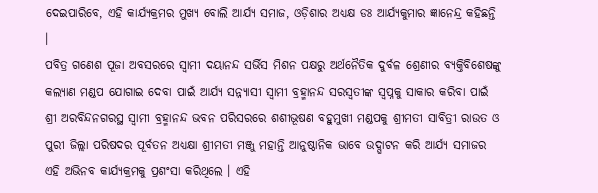ଦେଇପାରିବେ, ଏହି କାର୍ଯ୍ୟକ୍ରମର ମୁଖ୍ୟ ବୋଲି ଆର୍ଯ୍ୟ ସମାଜ, ଓଡ଼ିଶାର ଅଧ୍ୟକ୍ଷ ଡଃ ଆର୍ଯ୍ୟକୁମାର ଜ୍ଞାନେନ୍ଦ୍ର କହିଛନ୍ତି ।
ପବିତ୍ର ଗଣେଶ ପୂଜା ଅବସରରେ ସ୍ୱାମୀ ଦୟାନନ୍ଦ ସର୍ଭିସ ମିଶନ ପକ୍ଷରୁ ଅର୍ଥନୈତିକ ଦୁର୍ବଳ ଶ୍ରେଣୀର ବ୍ୟକ୍ତିବିଶେଷଙ୍କୁ କଲ୍ୟାଣ ମଣ୍ଡପ ଯୋଗାଇ ଦେବା ପାଇଁ ଆର୍ଯ୍ୟ ସନ୍ନ୍ୟାସୀ ସ୍ୱାମୀ ବ୍ରହ୍ମାନନ୍ଦ ସରସ୍ୱତୀଙ୍କ ସ୍ୱପ୍ନକୁ ସାକାର କରିବା ପାଇଁ ଶ୍ରୀ ଅରବିନ୍ଦନଗରସ୍ଥ ସ୍ୱାମୀ ବ୍ରହ୍ମାନନ୍ଦ ଭବନ ପରିସରରେ ଶଶୀଭୂଷଣ ବହୁମୁଖୀ ମଣ୍ଡପକୁ ଶ୍ରୀମତୀ ସାବିତ୍ରୀ ରାଉତ ଓ ପୁରୀ ଜିଲ୍ଲା ପରିଷଦର ପୂର୍ବତନ ଅଧ୍ୟକ୍ଷା ଶ୍ରୀମତୀ ମଞ୍ଜୁ ମହାନ୍ତି ଆନୁଷ୍ଠାନିକ ଭାବେ ଉଦ୍ଘାଟନ କରି ଆର୍ଯ୍ୟ ସମାଜର ଏହି ଅଭିନବ କାର୍ଯ୍ୟକ୍ରମକୁ ପ୍ରଶଂସା କରିଥିଲେ । ଏହି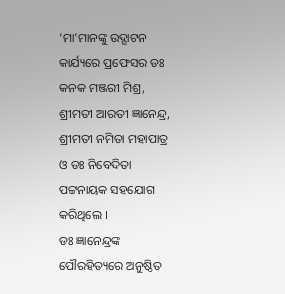‘ମା’ମାନଙ୍କୁ ଉଦ୍ଘାଟନ କାର୍ଯ୍ୟରେ ପ୍ରଫେସର ଡଃ କନକ ମଞ୍ଜରୀ ମିଶ୍ର, ଶ୍ରୀମତୀ ଆରତୀ ଜ୍ଞାନେନ୍ଦ୍ର, ଶ୍ରୀମତୀ ନମିତା ମହାପାତ୍ର ଓ ଡଃ ନିବେଦିତା ପଟ୍ଟନାୟକ ସହଯୋଗ କରିଥିଲେ ।
ଡଃ ଜ୍ଞାନେନ୍ଦ୍ରଙ୍କ ପୌରହିତ୍ୟରେ ଅନୁଷ୍ଠିତ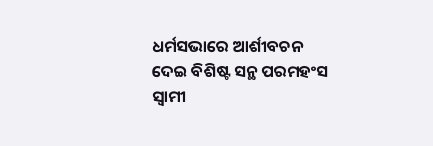ଧର୍ମସଭାରେ ଆର୍ଶୀବଚନ ଦେଇ ବିଶିଷ୍ଟ ସନ୍ଥ ପରମହଂସ ସ୍ୱାମୀ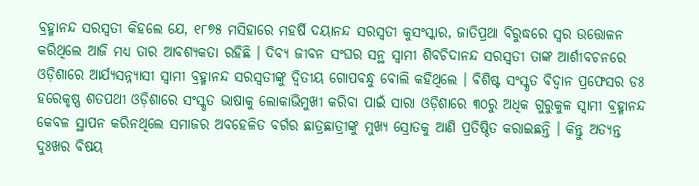ବ୍ରହ୍ମାନନ୍ଦ ସରସ୍ୱତୀ କିହଲେ ଯେ, ୧୮୭୫ ମସିହାରେ ମହର୍ଷି ଦୟାନନ୍ଦ ସରସ୍ୱତୀ କୁସଂସ୍କାର, ଜାତିପ୍ରଥା ବିରୁଦ୍ଧରେ ସ୍ୱର ଉତ୍ତୋଳନ କରିଥିଲେ ଆଜି ମଧ୍ୟ ତାର ଆବଶ୍ୟକତା ରହିଛି । ଦିବ୍ୟ ଜୀବନ ସଂଘର ସନ୍ଥ ସ୍ୱାମୀ ଶିବଚିଦାନନ୍ଦ ସରସ୍ୱତୀ ତାଙ୍କ ଆର୍ଶୀବଚନରେ ଓଡ଼ିଶାରେ ଆର୍ଯ୍ୟସନ୍ନ୍ୟାସୀ ସ୍ୱାମୀ ବ୍ରହ୍ମାନନ୍ଦ ସରସ୍ୱତୀଙ୍କୁ ଦ୍ୱିତୀୟ ଗୋପବନ୍ଧୁ ବୋଲି କହିଥିଲେ । ବିଶିଷ୍ଟ ସଂସ୍କୃତ ବିଦ୍ୱାନ ପ୍ରଫେସର ଡଃ ହରେକୃଷ୍ଣ ଶତପଥୀ ଓଡ଼ିଶାରେ ସଂସ୍କୃତ ଭାଷାକୁ ଲୋକାଭିମୁଖୀ କରିବା ପାଇଁ ସାରା ଓଡ଼ିଶାରେ ୩୦ରୁ ଅଧିକ ଗୁରୁକୁଳ ସ୍ୱାମୀ ବ୍ରହ୍ମାନନ୍ଦ କେବଳ ସ୍ଥାପନ କରିନଥିଲେ ସମାଜର ଅବହେଳିତ ବର୍ଗର ଛାତ୍ରଛାତ୍ରୀଙ୍କୁ ମୁଖ୍ୟ ସ୍ରୋତକୁ ଆଣି ପ୍ରତିଷ୍ଠିତ କରାଇଛନ୍ତି । କିନ୍ତୁ ଅତ୍ୟନ୍ତ ଦୁଃଖର ବିଷୟ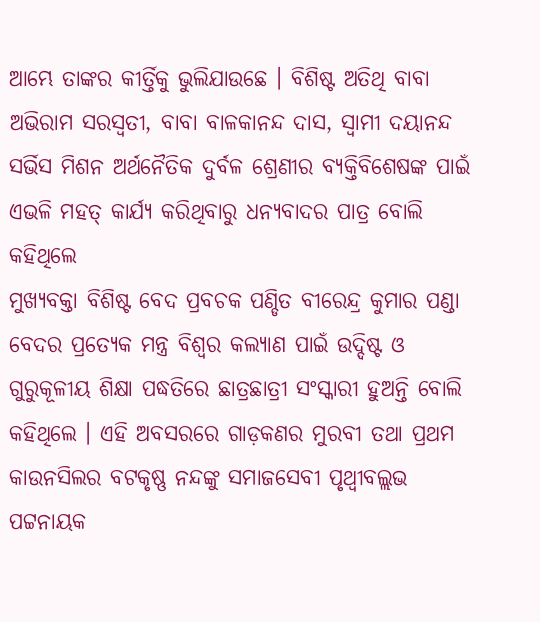ଆମ୍ଭେ ତାଙ୍କର କୀର୍ତ୍ତିକୁ ଭୁଲିଯାଉଛେ । ବିଶିଷ୍ଟ ଅତିଥି ବାବା ଅଭିରାମ ସରସ୍ୱତୀ, ବାବା ବାଳକାନନ୍ଦ ଦାସ, ସ୍ୱାମୀ ଦୟାନନ୍ଦ ସର୍ଭିସ ମିଶନ ଅର୍ଥନୈତିକ ଦୁର୍ବଳ ଶ୍ରେଣୀର ବ୍ୟକ୍ତିବିଶେଷଙ୍କ ପାଇଁ ଏଭଳି ମହତ୍ କାର୍ଯ୍ୟ କରିଥିବାରୁ ଧନ୍ୟବାଦର ପାତ୍ର ବୋଲି କହିଥିଲେ
ମୁଖ୍ୟବକ୍ତା ବିଶିଷ୍ଟ ବେଦ ପ୍ରବଚକ ପଣ୍ଡିତ ବୀରେନ୍ଦ୍ର କୁମାର ପଣ୍ଡା ବେଦର ପ୍ରତ୍ୟେକ ମନ୍ତ୍ର ବିଶ୍ୱର କଲ୍ୟାଣ ପାଇଁ ଉଦ୍ଦିଷ୍ଟ ଓ ଗୁରୁକୂଳୀୟ ଶିକ୍ଷା ପଦ୍ଧତିରେ ଛାତ୍ରଛାତ୍ରୀ ସଂସ୍କାରୀ ହୁଅନ୍ତି ବୋଲି କହିଥିଲେ । ଏହି ଅବସରରେ ଗାଡ଼କଣର ମୁରବୀ ତଥା ପ୍ରଥମ କାଉନସିଲର ବଟକୃଷ୍ଣ ନନ୍ଦଙ୍କୁ ସମାଜସେବୀ ପୃଥ୍ୱୀବଲ୍ଲଭ ପଟ୍ଟନାୟକ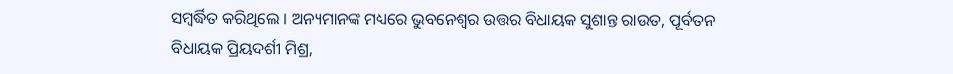ସମ୍ବର୍ଦ୍ଧିତ କରିଥିଲେ । ଅନ୍ୟମାନଙ୍କ ମଧ୍ୟରେ ଭୁବନେଶ୍ୱର ଉତ୍ତର ବିଧାୟକ ସୁଶାନ୍ତ ରାଉତ, ପୂର୍ବତନ ବିଧାୟକ ପ୍ରିୟଦର୍ଶୀ ମିଶ୍ର,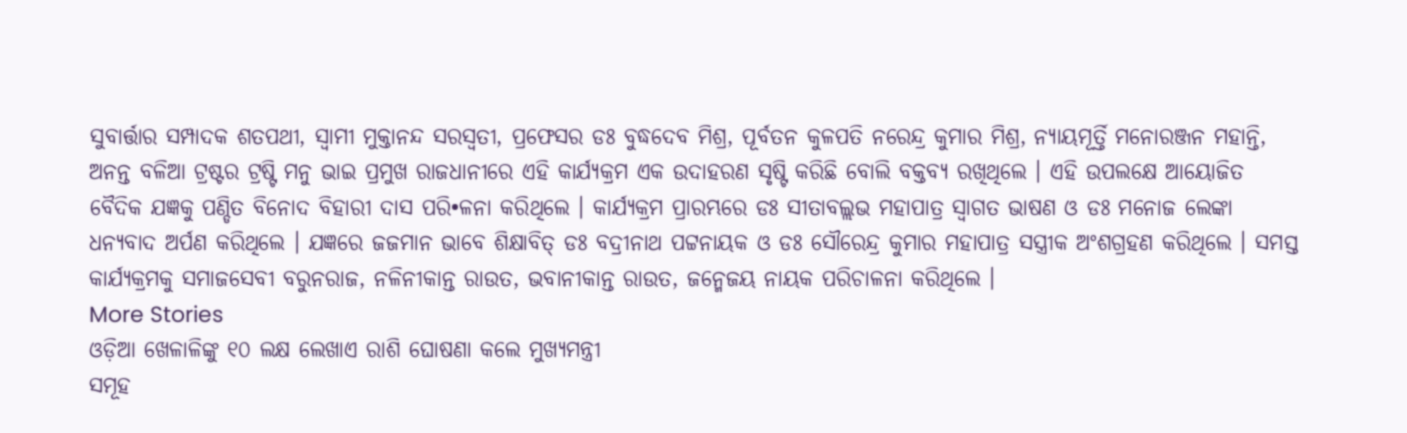ସୁବାର୍ତ୍ତାର ସମ୍ପାଦକ ଶତପଥୀ, ସ୍ୱାମୀ ମୁକ୍ତାନନ୍ଦ ସରସ୍ୱତୀ, ପ୍ରଫେସର ଡଃ ବୁଦ୍ଧଦେବ ମିଶ୍ର, ପୂର୍ବତନ କୁଳପତି ନରେନ୍ଦ୍ର କୁମାର ମିଶ୍ର, ନ୍ୟାୟମୂର୍ତ୍ତି ମନୋରଞ୍ଜନ ମହାନ୍ତି, ଅନନ୍ତ ବଳିଆ ଟ୍ରଷ୍ଟର ଟ୍ରଷ୍ଟି ମନୁ ଭାଇ ପ୍ରମୁଖ ରାଜଧାନୀରେ ଏହି କାର୍ଯ୍ୟକ୍ରମ ଏକ ଉଦାହରଣ ସୃଷ୍ଟି କରିଛି ବୋଲି ବକ୍ତବ୍ୟ ରଖିଥିଲେ । ଏହି ଉପଲକ୍ଷେ ଆୟୋଜିତ ବୈଦିକ ଯଜ୍ଞକୁ ପଣ୍ଡିତ ବିନୋଦ ବିହାରୀ ଦାସ ପରି•ଳନା କରିଥିଲେ । କାର୍ଯ୍ୟକ୍ରମ ପ୍ରାରମ୍ଭରେ ଡଃ ସୀତାବଲ୍ଲଭ ମହାପାତ୍ର ସ୍ୱାଗତ ଭାଷଣ ଓ ଡଃ ମନୋଜ ଲେଙ୍କା ଧନ୍ୟବାଦ ଅର୍ପଣ କରିଥିଲେ । ଯଜ୍ଞରେ ଜଜମାନ ଭାବେ ଶିକ୍ଷାବିତ୍ ଡଃ ବଦ୍ରୀନାଥ ପଟ୍ଟନାୟକ ଓ ଡଃ ସୌରେନ୍ଦ୍ର କୁମାର ମହାପାତ୍ର ସସ୍ତ୍ରୀକ ଅଂଶଗ୍ରହଣ କରିଥିଲେ । ସମସ୍ତ କାର୍ଯ୍ୟକ୍ରମକୁ ସମାଜସେବୀ ବରୁନରାଜ, ନଳିନୀକାନ୍ତ ରାଉତ, ଭବାନୀକାନ୍ତ ରାଉତ, ଜନ୍ମେଜୟ ନାୟକ ପରିଚାଳନା କରିଥିଲେ ।
More Stories
ଓଡ଼ିଆ ଖେଳାଳିଙ୍କୁ ୧୦ ଲକ୍ଷ ଲେଖାଏ ରାଶି ଘୋଷଣା କଲେ ମୁଖ୍ୟମନ୍ତ୍ରୀ
ସମୂହ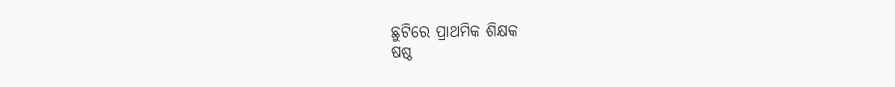ଛୁଟିରେ ପ୍ରାଥମିକ ଶିକ୍ଷକ
ଷଷ୍ଠ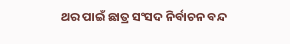ଥର ପାଇଁ ଛାତ୍ର ସଂସଦ ନିର୍ବାଚନ ବନ୍ଦ